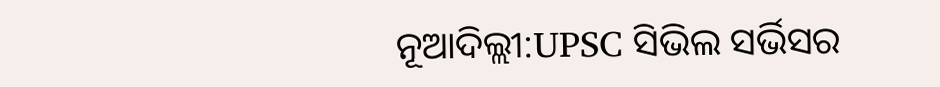ନୂଆଦିଲ୍ଲୀ:UPSC ସିଭିଲ ସର୍ଭିସର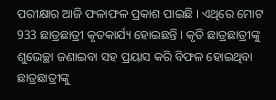ପରୀକ୍ଷାର ଆଜି ଫଳାଫଳ ପ୍ରକାଶ ପାଇଛି । ଏଥିରେ ମୋଟ 933 ଛାତ୍ରଛାତ୍ରୀ କୃତକାର୍ଯ୍ୟ ହୋଇଛନ୍ତି । କୃତି ଛାତ୍ରଛାତ୍ରୀଙ୍କୁ ଶୁଭେଚ୍ଛା ଜଣାଇବା ସହ ପ୍ରୟାସ କରି ବିଫଳ ହୋଇଥିବା ଛାତ୍ରଛାତ୍ରୀଙ୍କୁ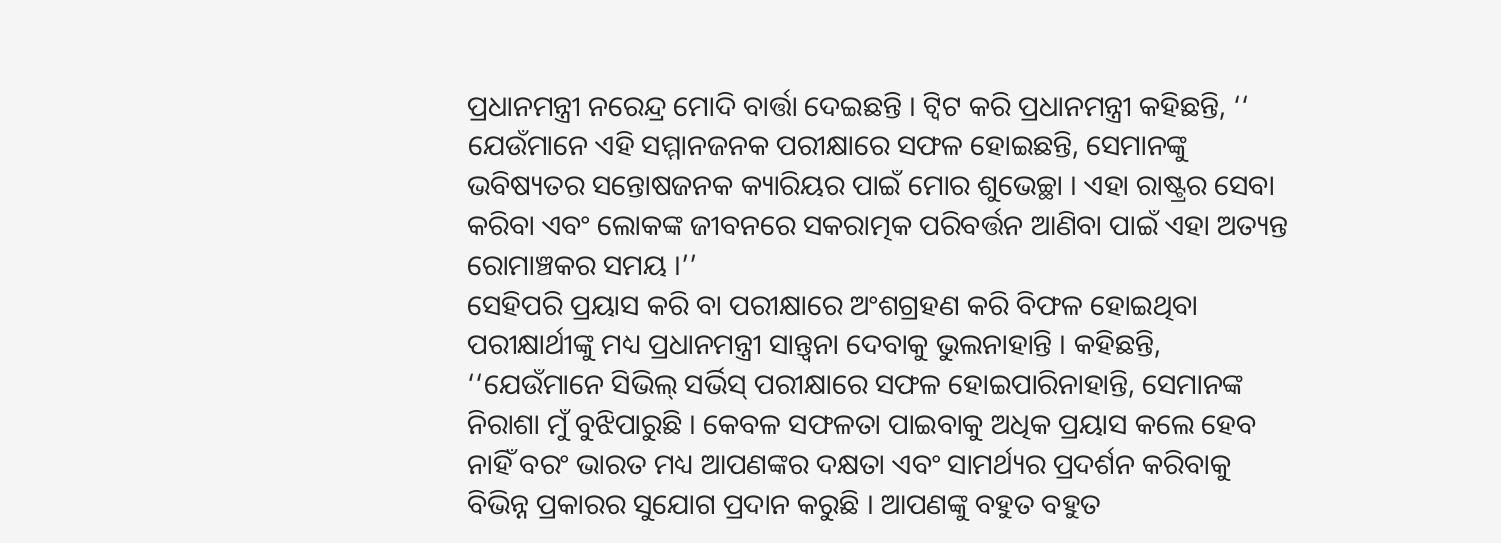ପ୍ରଧାନମନ୍ତ୍ରୀ ନରେନ୍ଦ୍ର ମୋଦି ବାର୍ତ୍ତା ଦେଇଛନ୍ତି । ଟ୍ବିଟ କରି ପ୍ରଧାନମନ୍ତ୍ରୀ କହିଛନ୍ତି, ‘‘ ଯେଉଁମାନେ ଏହି ସମ୍ମାନଜନକ ପରୀକ୍ଷାରେ ସଫଳ ହୋଇଛନ୍ତି, ସେମାନଙ୍କୁ ଭବିଷ୍ୟତର ସନ୍ତୋଷଜନକ କ୍ୟାରିୟର ପାଇଁ ମୋର ଶୁଭେଚ୍ଛା । ଏହା ରାଷ୍ଟ୍ରର ସେବା କରିବା ଏବଂ ଲୋକଙ୍କ ଜୀବନରେ ସକରାତ୍ମକ ପରିବର୍ତ୍ତନ ଆଣିବା ପାଇଁ ଏହା ଅତ୍ୟନ୍ତ ରୋମାଞ୍ଚକର ସମୟ ।’’
ସେହିପରି ପ୍ରୟାସ କରି ବା ପରୀକ୍ଷାରେ ଅଂଶଗ୍ରହଣ କରି ବିଫଳ ହୋଇଥିବା ପରୀକ୍ଷାର୍ଥୀଙ୍କୁ ମଧ୍ୟ ପ୍ରଧାନମନ୍ତ୍ରୀ ସାନ୍ତ୍ବନା ଦେବାକୁ ଭୁଲନାହାନ୍ତି । କହିଛନ୍ତି, ‘‘ଯେଉଁମାନେ ସିଭିଲ୍ ସର୍ଭିସ୍ ପରୀକ୍ଷାରେ ସଫଳ ହୋଇପାରିନାହାନ୍ତି, ସେମାନଙ୍କ ନିରାଶା ମୁଁ ବୁଝିପାରୁଛି । କେବଳ ସଫଳତା ପାଇବାକୁ ଅଧିକ ପ୍ରୟାସ କଲେ ହେବ ନାହିଁ ବରଂ ଭାରତ ମଧ୍ୟ ଆପଣଙ୍କର ଦକ୍ଷତା ଏବଂ ସାମର୍ଥ୍ୟର ପ୍ରଦର୍ଶନ କରିବାକୁ ବିଭିନ୍ନ ପ୍ରକାରର ସୁଯୋଗ ପ୍ରଦାନ କରୁଛି । ଆପଣଙ୍କୁ ବହୁତ ବହୁତ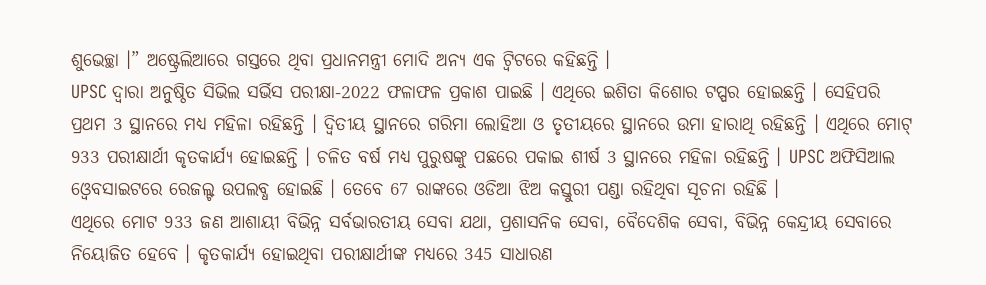ଶୁଭେଚ୍ଛା ।” ଅଷ୍ଟ୍ରେଲିଆରେ ଗସ୍ତରେ ଥିବା ପ୍ରଧାନମନ୍ତ୍ରୀ ମୋଦି ଅନ୍ୟ ଏକ ଟ୍ବିଟରେ କହିଛନ୍ତି ।
UPSC ଦ୍ବାରା ଅନୁଷ୍ଠିତ ସିଭିଲ ସର୍ଭିସ ପରୀକ୍ଷା-2022 ଫଳାଫଳ ପ୍ରକାଶ ପାଇଛି । ଏଥିରେ ଇଶିତା କିଶୋର ଟପ୍ପର ହୋଇଛନ୍ତି । ସେହିପରି ପ୍ରଥମ 3 ସ୍ଥାନରେ ମଧ୍ୟ ମହିଳା ରହିଛନ୍ତି । ଦ୍ବିତୀୟ ସ୍ଥାନରେ ଗରିମା ଲୋହିଆ ଓ ତୃତୀୟରେ ସ୍ଥାନରେ ଉମା ହାରାଥି ରହିଛନ୍ତି । ଏଥିରେ ମୋଟ୍ 933 ପରୀକ୍ଷାର୍ଥୀ କୃତକାର୍ଯ୍ୟ ହୋଇଛନ୍ତି । ଚଳିତ ବର୍ଷ ମଧ୍ୟ ପୁରୁଷଙ୍କୁ ପଛରେ ପକାଇ ଶୀର୍ଷ 3 ସ୍ଥାନରେ ମହିଳା ରହିଛନ୍ତି । UPSC ଅଫିସିଆଲ ଓ୍ବେବସାଇଟରେ ରେଜଲ୍ଟ ଉପଲବ୍ଧ ହୋଇଛି । ତେବେ 67 ରାଙ୍କରେ ଓଡିଆ ଝିଅ କସ୍ତୁରୀ ପଣ୍ଡା ରହିଥିବା ସୂଚନା ରହିଛି ।
ଏଥିରେ ମୋଟ 933 ଜଣ ଆଶାୟୀ ବିଭିନ୍ନ ସର୍ବଭାରତୀୟ ସେବା ଯଥା, ପ୍ରଶାସନିକ ସେବା, ବୈଦେଶିକ ସେବା, ବିଭିନ୍ନ କେନ୍ଦ୍ରୀୟ ସେବାରେ ନିୟୋଜିତ ହେବେ । କୃତକାର୍ଯ୍ୟ ହୋଇଥିବା ପରୀକ୍ଷାର୍ଥୀଙ୍କ ମଧ୍ୟରେ 345 ସାଧାରଣ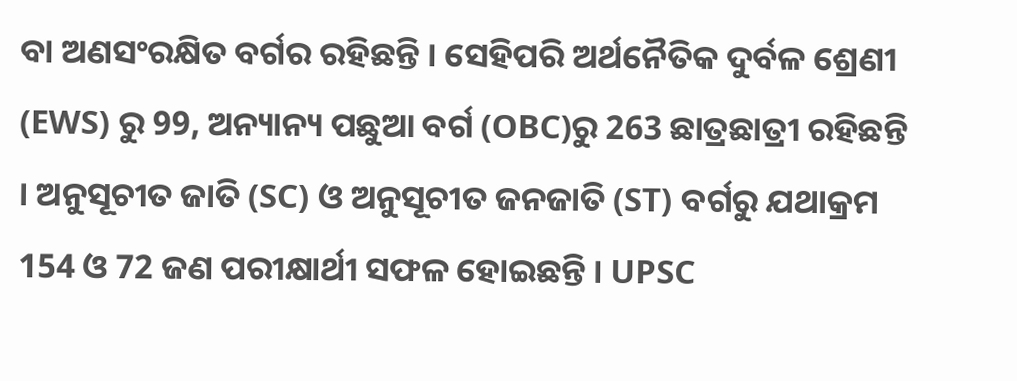ବା ଅଣସଂରକ୍ଷିତ ବର୍ଗର ରହିଛନ୍ତି । ସେହିପରି ଅର୍ଥନୈତିକ ଦୁର୍ବଳ ଶ୍ରେଣୀ (EWS) ରୁ 99, ଅନ୍ୟାନ୍ୟ ପଛୁଆ ବର୍ଗ (OBC)ରୁ 263 ଛାତ୍ରଛାତ୍ରୀ ରହିଛନ୍ତି । ଅନୁସୂଚୀତ ଜାତି (SC) ଓ ଅନୁସୂଚୀତ ଜନଜାତି (ST) ବର୍ଗରୁ ଯଥାକ୍ରମ 154 ଓ 72 ଜଣ ପରୀକ୍ଷାର୍ଥୀ ସଫଳ ହୋଇଛନ୍ତି । UPSC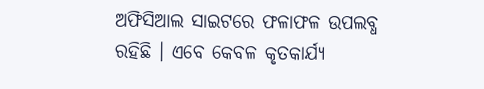ଅଫିସିଆଲ ସାଇଟରେ ଫଳାଫଳ ଉପଲବ୍ଧ ରହିଛି । ଏବେ କେବଳ କୃତକାର୍ଯ୍ୟ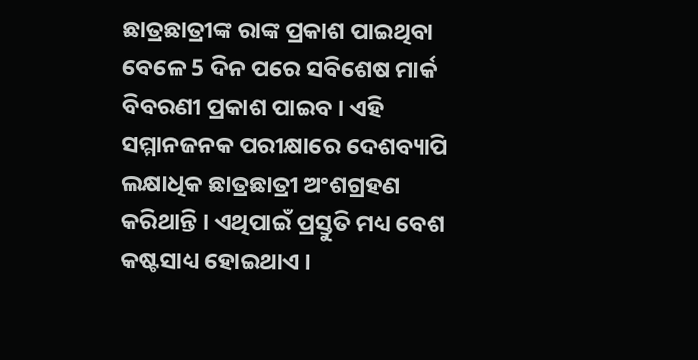ଛାତ୍ରଛାତ୍ରୀଙ୍କ ରାଙ୍କ ପ୍ରକାଶ ପାଇଥିବା ବେଳେ 5 ଦିନ ପରେ ସବିଶେଷ ମାର୍କ ବିବରଣୀ ପ୍ରକାଶ ପାଇବ । ଏହି ସମ୍ମାନଜନକ ପରୀକ୍ଷାରେ ଦେଶବ୍ୟାପି ଲକ୍ଷାଧିକ ଛାତ୍ରଛାତ୍ରୀ ଅଂଶଗ୍ରହଣ କରିଥାନ୍ତି । ଏଥିପାଇଁ ପ୍ରସ୍ତୁତି ମଧ୍ୟ ବେଶ କଷ୍ଟସାଧ୍ୟ ହୋଇଥାଏ ।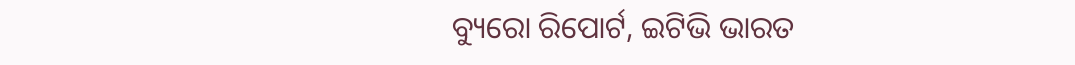ବ୍ୟୁରୋ ରିପୋର୍ଟ, ଇଟିଭି ଭାରତ